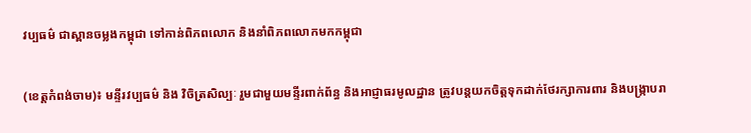វប្បធម៌ ជាស្ពានចម្លងកម្ពុជា ទៅកាន់ពិភពលោក និងនាំពិភពលោកមកកម្ពុជា

(ខេត្តកំពង់ចាម)៖ មន្ទីរវប្បធម៌ និង វិចិត្រសិល្បៈ រួមជាមួយមន្ទីរពាក់ព័ន្ធ និងអាជ្ញាធរមូលដ្ឋាន ត្រូវបន្តយកចិត្តទុកដាក់ថែរក្សាការពារ និងបង្ក្រាបរា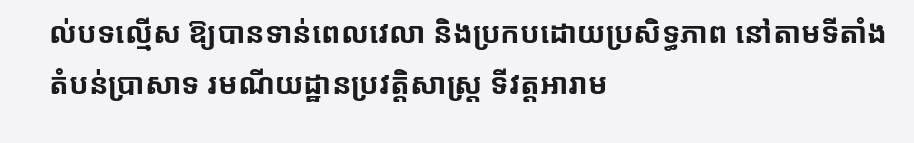ល់បទល្មើស ឱ្យបានទាន់ពេលវេលា និងប្រកបដោយប្រសិទ្ធភាព នៅតាមទីតាំងតំបន់ប្រាសាទ រមណីយដ្ឋានប្រវត្តិសាស្ត្រ ទីវត្តអារាម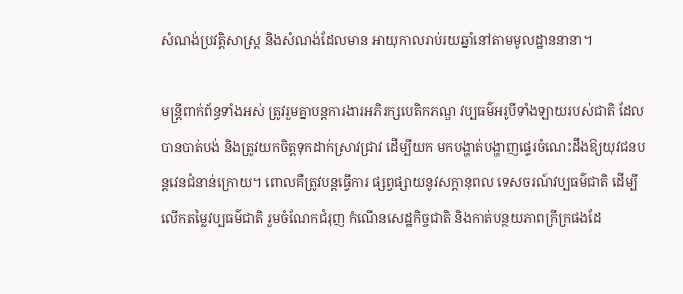សំណង់ប្រវត្តិសាស្ត្រ និងសំណង់ដែលមាន អាយុកាលរាប់រយឆ្នាំនៅតាមមូលដ្ឋាននានា។

មន្ត្រីពាក់ព័ន្ធទាំងអស់ ត្រូវរួមគ្នាបន្តការងារអភិរក្សបេតិកភណ្ឌ វប្បធម៌អរូបីទាំងឡាយរបស់ជាតិ ដែលបានបាត់បង់ និងត្រូវយកចិត្តទុកដាក់ស្រាវជ្រាវ ដើម្បីយក មកបង្ហាត់បង្ហាញផ្ទេរចំណេះដឹងឱ្យយុវជនបន្តវេនជំនាន់ក្រោយ។ ពោលគឺត្រូវបន្តធ្វើការ ផ្សព្វផ្សាយនូវសក្តានុពល ទេសចរណ៍វប្បធម៌ជាតិ ដើម្បីលើកតម្លៃវប្បធម៌ជាតិ រួមចំណែកជំរុញ កំណើនសេដ្ឋកិច្ចជាតិ និងកាត់បន្ថយភាពក្រីក្រផងដែ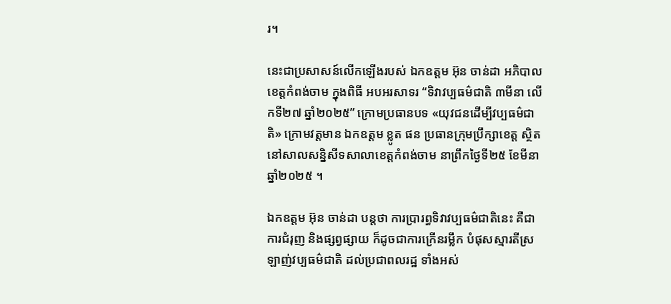រ។

នេះជាប្រសាសន៍លើកឡើងរបស់ ឯកឧត្តម អ៊ុន ចាន់ដា អភិបាលខេត្តកំពង់ចាម ក្នុងពិធី អបអរសាទរ “ទិវាវប្បធម៌ជាតិ ៣មីនា លើកទី២៧ ឆ្នាំ២០២៥” ក្រោមប្រធានបទ «យុវជនដើម្បីវប្បធម៌ជាតិ» ក្រោមវត្តមាន ឯកឧត្តម ខ្លូត ផន ប្រធានក្រុមប្រឹក្សាខេត្ត ស្ថិតនៅសាលសន្និសីទសាលាខេត្តកំពង់ចាម នាព្រឹកថ្ងៃទី២៥ ខែមីនា ឆ្នាំ២០២៥ ។

ឯកឧត្តម អ៊ុន ចាន់ដា បន្តថា ការប្រារព្ធទិវាវប្បធម៌ជាតិនេះ គឺជាការជំរុញ និងផ្សព្វផ្សាយ ក៏ដូចជាការក្រើនរម្លឹក បំផុសស្មារតីស្រឡាញ់វប្បធម៌ជាតិ ដល់ប្រជាពលរដ្ឋ ទាំងអស់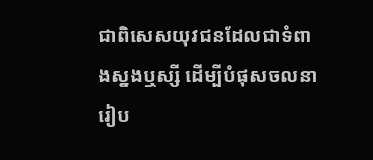ជាពិសេសយុវជនដែលជាទំពាងស្នងឬស្សី ដើម្បីបំផុសចលនារៀប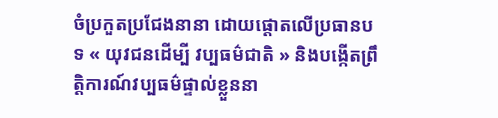ចំប្រកួតប្រជែងនានា ដោយផ្តោតលើប្រធានបទ « យុវជនដើម្បី វប្បធម៌ជាតិ » និងបង្កើតព្រឹត្តិការណ៍វប្បធម៌ផ្ទាល់ខ្លួននា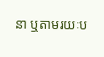នា ឬតាមរយៈប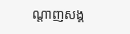ណ្តាញសង្គ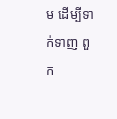ម ដើម្បីទាក់ទាញ ពួក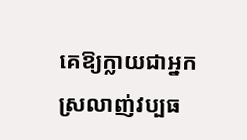គេឱ្យក្លាយជាអ្នកស្រលាញ់វប្បធ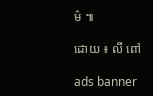ម៌ ៕

ដោយ ៖ លី ពៅ

ads banner